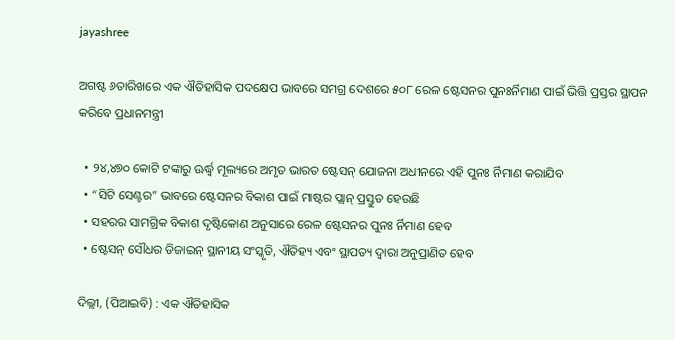jayashree

ଅଗଷ୍ଟ ୬ତାରିଖରେ ଏକ ଐତିହାସିକ ପଦକ୍ଷେପ ଭାବରେ ସମଗ୍ର ଦେଶରେ ୫୦୮ ରେଳ ଷ୍ଟେସନର ପୁନଃର୍ନିମାଣ ପାଇଁ ଭିତ୍ତି ପ୍ରସ୍ତର ସ୍ଥାପନ କରିବେ ପ୍ରଧାନମନ୍ତ୍ରୀ

  • ୨୪,୪୭୦ କୋଟି ଟଙ୍କାରୁ ଊର୍ଦ୍ଧ୍ୱ ମୂଲ୍ୟରେ ଅମୃତ ଭାରତ ଷ୍ଟେସନ୍ ଯୋଜନା ଅଧୀନରେ ଏହି ପୁନଃ ର୍ନିମାଣ କରାଯିବ
  • “ସିଟି ସେଣ୍ଟର” ଭାବରେ ଷ୍ଟେସନର ବିକାଶ ପାଇଁ ମାଷ୍ଟର ପ୍ଲାନ୍ ପ୍ରସ୍ତୁତ ହେଉଛି
  • ସହରର ସାମଗ୍ରିକ ବିକାଶ ଦୃଷ୍ଟିକୋଣ ଅନୁସାରେ ରେଳ ଷ୍ଟେସନର ପୁନଃ ର୍ନିମାଣ ହେବ
  • ଷ୍ଟେସନ୍ ସୌଧର ଡିଜାଇନ୍ ସ୍ଥାନୀୟ ସଂସ୍କୃତି, ଐତିହ୍ୟ ଏବଂ ସ୍ଥାପତ୍ୟ ଦ୍ୱାରା ଅନୁପ୍ରାଣିତ ହେବ

ଦିଲ୍ଲୀ, (ପିଆଇବି) : ଏକ ଐତିହାସିକ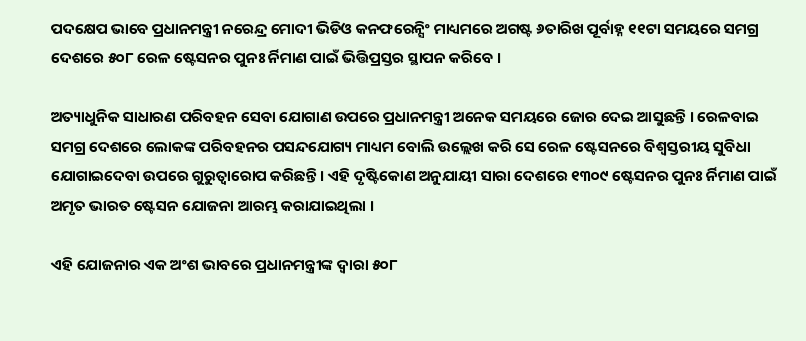ପଦକ୍ଷେପ ଭାବେ ପ୍ରଧାନମନ୍ତ୍ରୀ ନରେନ୍ଦ୍ର ମୋଦୀ ଭିଡିଓ କନଫରେନ୍ସିଂ ମାଧ୍ୟମରେ ଅଗଷ୍ଟ ୬ତାରିଖ ପୂର୍ବାହ୍ନ ୧୧ଟା ସମୟରେ ସମଗ୍ର ଦେଶରେ ୫୦୮ ରେଳ ଷ୍ଟେସନର ପୁନଃ ର୍ନିମାଣ ପାଇଁ ଭିତ୍ତିପ୍ରସ୍ତର ସ୍ଥାପନ କରିବେ ।

ଅତ୍ୟାଧୁନିକ ସାଧାରଣ ପରିବହନ ସେବା ଯୋଗାଣ ଉପରେ ପ୍ରଧାନମନ୍ତ୍ରୀ ଅନେକ ସମୟରେ ଜୋର ଦେଇ ଆସୁଛନ୍ତି । ରେଳବାଇ ସମଗ୍ର ଦେଶରେ ଲୋକଙ୍କ ପରିବହନର ପସନ୍ଦଯୋଗ୍ୟ ମାଧ୍ୟମ ବୋଲି ଉଲ୍ଲେଖ କରି ସେ ରେଳ ଷ୍ଟେସନରେ ବିଶ୍ୱସ୍ତରୀୟ ସୁବିଧା ଯୋଗାଇଦେବା ଉପରେ ଗୁରୁତ୍ୱାରୋପ କରିଛନ୍ତି । ଏହି ଦୃଷ୍ଟିକୋଣ ଅନୁଯାୟୀ ସାରା ଦେଶରେ ୧୩୦୯ ଷ୍ଟେସନର ପୁନଃ ର୍ନିମାଣ ପାଇଁ ଅମୃତ ଭାରତ ଷ୍ଟେସନ ଯୋଜନା ଆରମ୍ଭ କରାଯାଇଥିଲା ।

ଏହି ଯୋଜନାର ଏକ ଅଂଶ ଭାବରେ ପ୍ରଧାନମନ୍ତ୍ରୀଙ୍କ ଦ୍ୱାରା ୫୦୮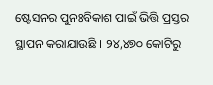ଷ୍ଟେସନର ପୁନଃବିକାଶ ପାଇଁ ଭିତ୍ତି ପ୍ରସ୍ତର ସ୍ଥାପନ କରାଯାଉଛି । ୨୪,୪୭୦ କୋଟିରୁ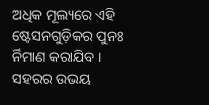ଅଧିକ ମୂଲ୍ୟରେ ଏହି ଷ୍ଟେସନଗୁଡ଼ିକର ପୁନଃ ର୍ନିମାଣ କରାଯିବ । ସହରର ଉଭୟ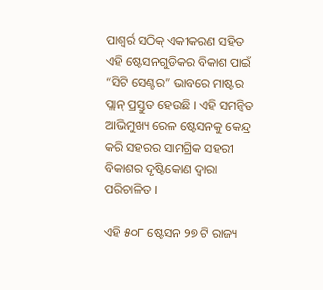ପାଶ୍ୱର୍ର ସଠିକ୍ ଏକୀକରଣ ସହିତ ଏହି ଷ୍ଟେସନଗୁଡିକର ବିକାଶ ପାଇଁ “ସିଟି ସେଣ୍ଟର” ଭାବରେ ମାଷ୍ଟର ପ୍ଲାନ୍ ପ୍ରସ୍ତୁତ ହେଉଛି । ଏହି ସମନ୍ୱିତ ଆଭିମୁଖ୍ୟ ରେଳ ଷ୍ଟେସନକୁ କେନ୍ଦ୍ର କରି ସହରର ସାମଗ୍ରିକ ସହରୀ ବିକାଶର ଦୃଷ୍ଟିକୋଣ ଦ୍ୱାରା ପରିଚାଳିତ ।

ଏହି ୫୦୮ ଷ୍ଟେସନ ୨୭ ଟି ରାଜ୍ୟ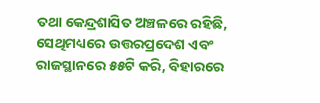ତଥା କେନ୍ଦ୍ରଶାସିତ ଅଞ୍ଚଳରେ ରହିଛି, ସେଥିମଧ୍ୟରେ ଉତ୍ତରପ୍ରଦେଶ ଏବଂ ରାଜସ୍ଥାନରେ ୫୫ଟି କରି, ବିହାରରେ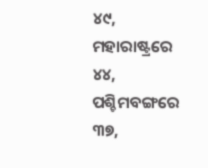୪୯, ମହାରାଷ୍ଟ୍ରରେ ୪୪, ପଶ୍ଚିମବଙ୍ଗରେ ୩୭,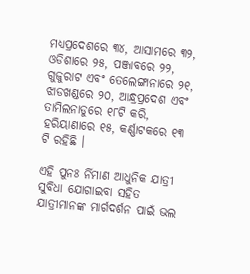ମଧ୍ୟପ୍ରଦେଶରେ ୩୪, ଆସାମରେ ୩୨, ଓଡିଶାରେ ୨୫, ପଞ୍ଜାବରେ ୨୨, ଗୁଜୁରାଟ ଏବଂ ତେଲେଙ୍ଗାନାରେ ୨୧, ଝାଡଖଣ୍ଡରେ ୨୦, ଆନ୍ଧ୍ରପ୍ରଦେଶ ଏବଂ ତାମିଲନାଡୁରେ ୧୮ଟି କରି, ହରିୟାଣାରେ ୧୫, କର୍ଣ୍ଣାଟକରେ ୧୩ ଟି ରହିଛି ।

ଏହି ପୁନଃ ର୍ନିମାଣ ଆଧୁନିକ ଯାତ୍ରୀ ସୁବିଧା ଯୋଗାଇବା ସହିତ ଯାତ୍ରୀମାନଙ୍କ ମାର୍ଗଦର୍ଶନ ପାଇଁ ଭଲ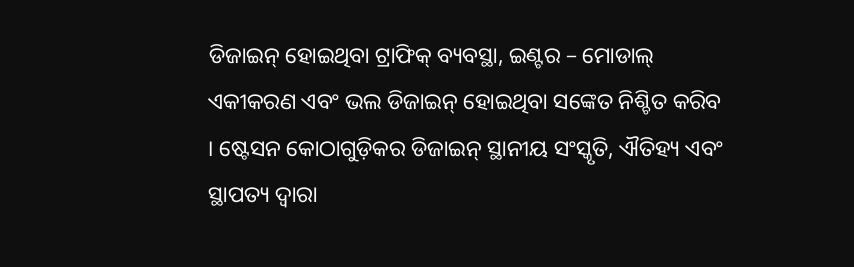ଡିଜାଇନ୍ ହୋଇଥିବା ଟ୍ରାଫିକ୍ ବ୍ୟବସ୍ଥା, ଇଣ୍ଟର – ମୋଡାଲ୍ ଏକୀକରଣ ଏବଂ ଭଲ ଡିଜାଇନ୍ ହୋଇଥିବା ସଙ୍କେତ ନିଶ୍ଚିତ କରିବ । ଷ୍ଟେସନ କୋଠାଗୁଡ଼ିକର ଡିଜାଇନ୍ ସ୍ଥାନୀୟ ସଂସ୍କୃତି, ଐତିହ୍ୟ ଏବଂ ସ୍ଥାପତ୍ୟ ଦ୍ୱାରା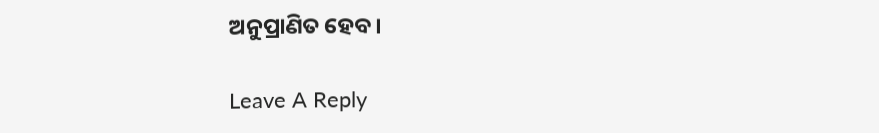ଅନୁପ୍ରାଣିତ ହେବ ।

Leave A Reply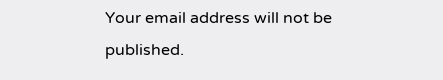Your email address will not be published.